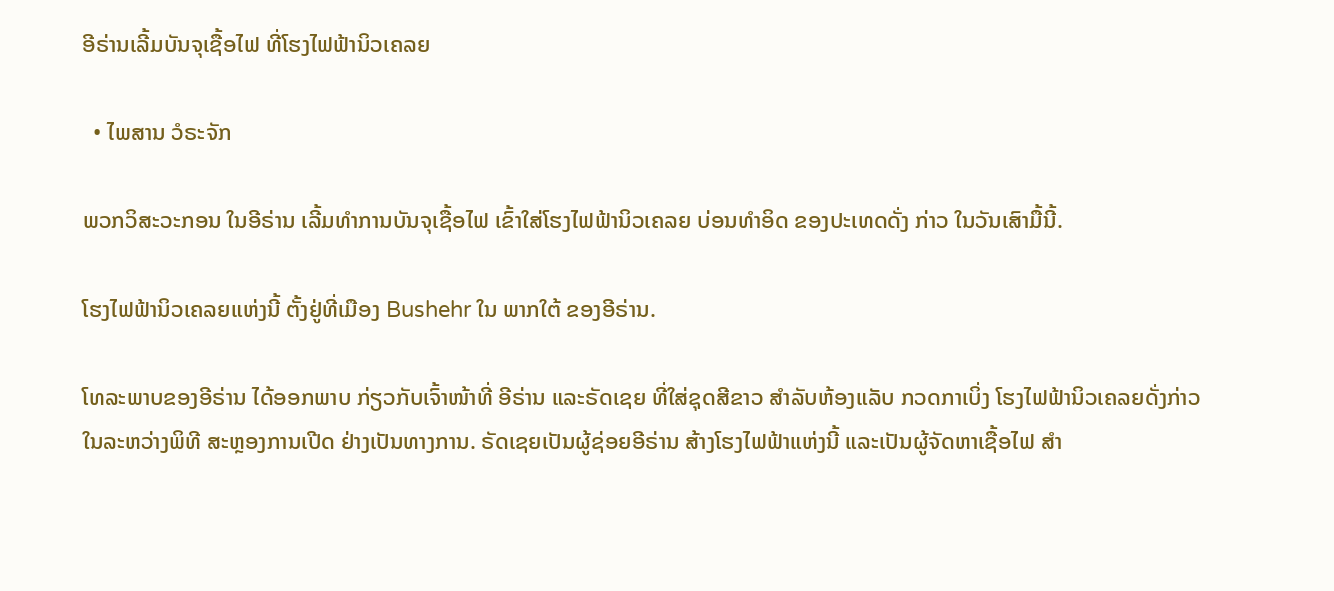ອີຣ່ານເລີ້ມບັນຈຸເຊື້ອໄຟ ທີ່ໂຮງໄຟຟ້ານິວເຄລຍ

  • ໄພສານ ວໍຣະຈັກ

ພວກວິສະວະກອນ ໃນອີຣ່ານ ເລີ້ມທຳການບັນຈຸເຊື້ອໄຟ ເຂົ້າໃສ່ໂຮງໄຟຟ້ານິວເຄລຍ ບ່ອນທຳອິດ ຂອງປະເທດດັ່ງ ກ່າວ ໃນວັນເສົາມື້ນີ້.

ໂຮງໄຟຟ້ານິວເຄລຍແຫ່ງນີ້ ຕັ້ງຢູ່ທີ່ເມືອງ Bushehr ໃນ ພາກໃຕ້ ຂອງອີຣ່ານ.

ໂທລະພາບຂອງອີຣ່ານ ໄດ້ອອກພາບ ກ່ຽວກັບເຈົ້າໜ້າທີ່ ອີຣ່ານ ແລະຣັດເຊຍ ທີ່ໃສ່ຊຸດສີຂາວ ສຳລັບຫ້ອງແລັບ ກວດກາເບິ່ງ ໂຮງໄຟຟ້ານິວເຄລຍດັ່ງກ່າວ ໃນລະຫວ່າງພິທີ ສະຫຼອງການເປີດ ຢ່າງເປັນທາງການ. ຣັດເຊຍເປັນຜູ້ຊ່ອຍອີຣ່ານ ສ້າງໂຮງໄຟຟ້າແຫ່ງນີ້ ແລະເປັນຜູ້ຈັດຫາເຊື້ອໄຟ ສຳ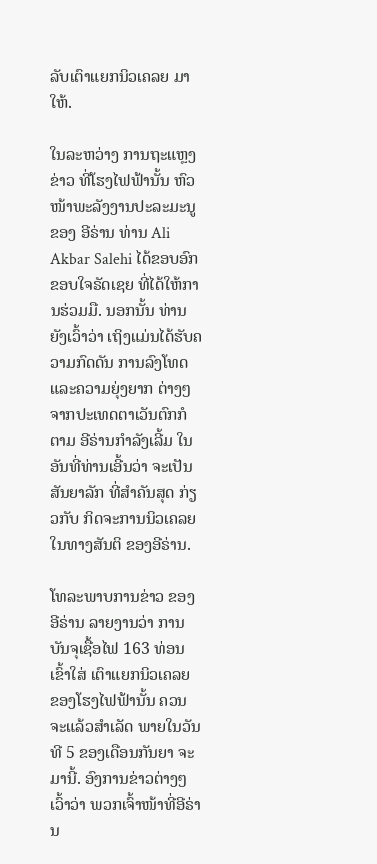ລັບເຕົາແຍກນິວເຄລຍ ມາໃຫ້.

ໃນລະຫວ່າງ ການຖະແຫຼງຂ່າວ ທີ່ໂຮງໄຟຟ້ານັ້ນ ຫົວໜ້າພະລັງງານປະລະມະນູ ຂອງ ອີຣ່ານ ທ່ານ Ali Akbar Salehi ໄດ້ຂອບອົກຂອບໃຈຣັດເຊຍ ທີ່ໄດ້ໃຫ້ການຮ່ວມມື. ນອກນັ້ນ ທ່ານຍັງເວົ້າວ່າ ເຖິງແມ່ນໄດ້ຮັບຄວາມກົດດັນ ການລົງໂທດ ແລະຄວາມຍຸ່ງຍາກ ຕ່າງໆ ຈາກປະເທດຕາເວັນຕົກກໍຕາມ ອີຣ່ານກຳລັງເລີ້ມ ໃນອັນທີ່ທ່ານເອີ້ນວ່າ ຈະເປັນສັນຍາລັກ ທີ່ສຳຄັນສຸດ ກ່ຽວກັບ ກິດຈະການນິວເຄລຍ ໃນທາງສັນຕິ ຂອງອີຣ່ານ.

ໂທລະພາບການຂ່າວ ຂອງອີຣ່ານ ລາຍງານວ່າ ການບັນຈຸເຊື້ອໄຟ 163 ທ່ອນ ເຂົ້າໃສ່ ເຕົາແຍກນິວເຄລຍ ຂອງໂຮງໄຟຟ້ານັ້ນ ຄວນຈະແລ້ວສຳເລັດ ພາຍໃນວັນທີ 5 ຂອງເດືອນກັນຍາ ຈະມານີ້. ອົງການຂ່າວຕ່າງໆເວົ້າວ່າ ພວກເຈົ້າໜ້າທີ່ອີຣ່ານ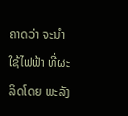ຄາດວ່າ ຈະນຳໃຊ້ໄຟຟ້າ ທີ່ຜະລິດໂດຍ ພະລັງ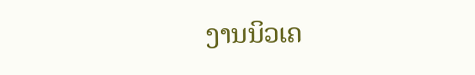ງານນິວເຄ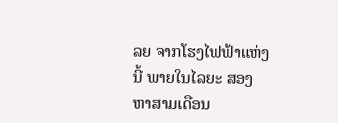ລຍ ຈາກໂຮງໄຟຟ້າແຫ່ງນີ້ ພາຍໃນໄລຍະ ສອງຫາສາມເດືອນ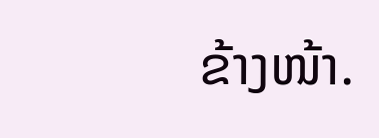ຂ້າງໜ້າ.